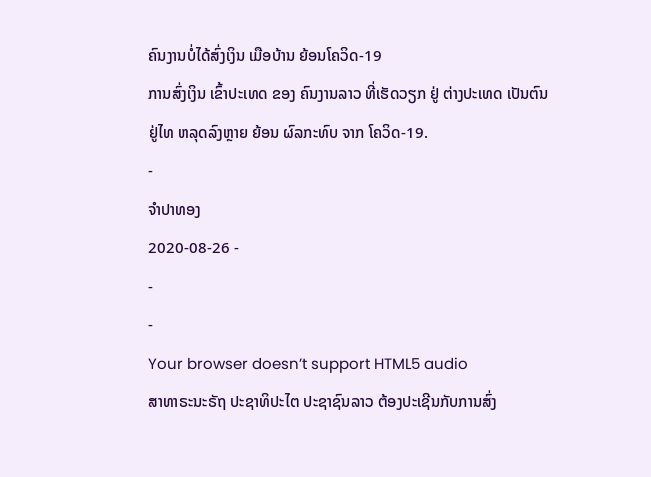ຄົນງານບໍ່ໄດ້ສົ່ງເງິນ ເມືອບ້ານ ຍ້ອນໂຄວິດ-19
ການສົ່ງເງິນ ເຂົ້າປະເທດ ຂອງ ຄົນງານລາວ ທີ່ເຮັດວຽກ ຢູ່ ຕ່າງປະເທດ ເປັນຕົນຢູ່ໄທ ຫລຸດລົງຫຼາຍ ຍ້ອນ ຜົລກະທົບ ຈາກ ໂຄວິດ-19.
-
ຈໍາປາທອງ
2020-08-26 -
-
-
Your browser doesn’t support HTML5 audio
ສາທາຣະນະຣັຖ ປະຊາທິປະໄຕ ປະຊາຊົນລາວ ຕ້ອງປະເຊີນກັບການສົ່ງ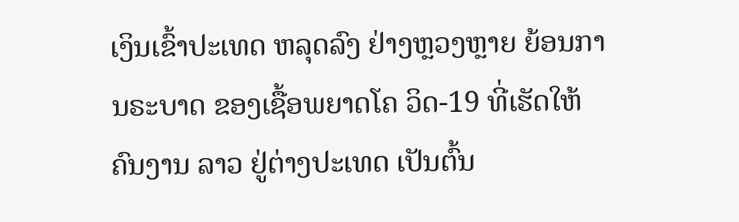ເງິນເຂົ້າປະເທດ ຫລຸດລົງ ຢ່າງຫຼວງຫຼາຍ ຍ້ອນການຣະບາດ ຂອງເຊື້ອພຍາດໂຄ ວິດ-19 ທີ່ເຮັດໃຫ້ຄົນງານ ລາວ ຢູ່ຕ່າງປະເທດ ເປັນຕົ້ນ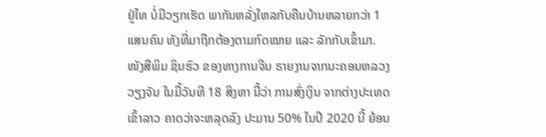ຢູ່ໄທ ບໍ່ມີວຽກເຮັດ ພາກັນຫລັ່ງໃຫລກັບຄືນບ້ານຫລາຍກວ່າ 1 ແສນຄົນ ທັງທີ່ມາຖືກຕ້ອງຕາມກົດໝາຍ ແລະ ລັກກັບເຂົ້າມາ.
ໜັງສືພິມ ຊິນຮົວ ຂອງທາງການຈີນ ຣາຍງານຈາກນະຄອນຫລວງວຽງຈັນ ໃນມື້ວັນທີ 18 ສິງຫາ ນີ້ວ່າ ການສົ່ງເງິນ ຈາກຕ່າງປະເທດ ເຂົ້າລາວ ຄາດວ່າຈະຫລຸດລົງ ປະມານ 50% ໃນປີ 2020 ນີ້ ຍ້ອນ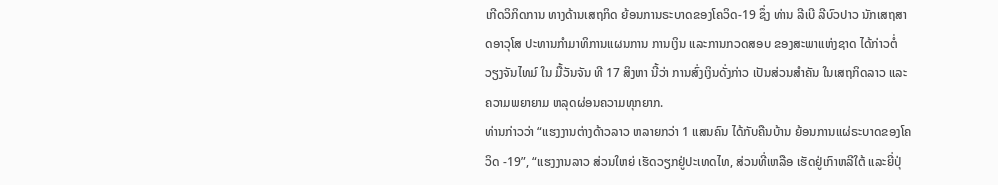ເກີດວິກິດການ ທາງດ້ານເສຖກິດ ຍ້ອນການຣະບາດຂອງໂຄວິດ-19 ຊຶ່ງ ທ່ານ ລີເບີ ລີບົວປາວ ນັກເສຖສາດອາວຸໂສ ປະທານກໍາມາທິການແຜນການ ການເງິນ ແລະການກວດສອບ ຂອງສະພາແຫ່ງຊາດ ໄດ້ກ່າວຕໍ່ ວຽງຈັນໄທມ໌ ໃນ ມື້ວັນຈັນ ທີ 17 ສິງຫາ ນີ້ວ່າ ການສົ່ງເງິນດັ່ງກ່າວ ເປັນສ່ວນສໍາຄັນ ໃນເສຖກິດລາວ ແລະ ຄວາມພຍາຍາມ ຫລຸດຜ່ອນຄວາມທຸກຍາກ.
ທ່ານກ່າວວ່າ “ແຮງງານຕ່າງດ້າວລາວ ຫລາຍກວ່າ 1 ແສນຄົນ ໄດ້ກັບຄືນບ້ານ ຍ້ອນການແຜ່ຣະບາດຂອງໂຄວິດ -19”, “ແຮງງານລາວ ສ່ວນໃຫຍ່ ເຮັດວຽກຢູ່ປະເທດໄທ, ສ່ວນທີ່ເຫລືອ ເຮັດຢູ່ເກົາຫລີໃຕ້ ແລະຍີ່ປຸ່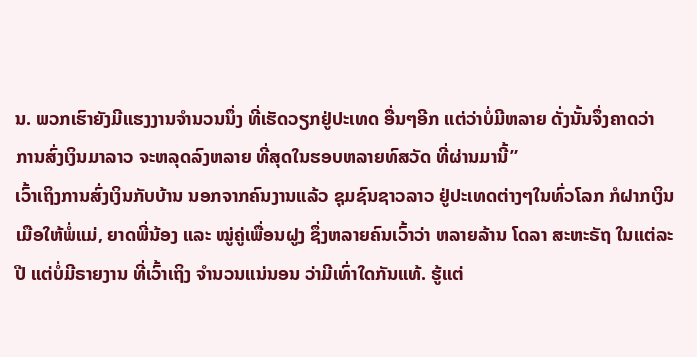ນ. ພວກເຮົາຍັງມີແຮງງານຈໍານວນນຶ່ງ ທີ່ເຮັດວຽກຢູ່ປະເທດ ອື່ນໆອີກ ແຕ່ວ່າບໍ່ມີຫລາຍ ດັ່ງນັ້ນຈຶ່ງຄາດວ່າ ການສົ່ງເງິນມາລາວ ຈະຫລຸດລົງຫລາຍ ທີ່ສຸດໃນຮອບຫລາຍທົສວັດ ທີ່ຜ່ານມານີ້”
ເວົ້າເຖິງການສົ່ງເງິນກັບບ້ານ ນອກຈາກຄົນງານແລ້ວ ຊຸມຊົນຊາວລາວ ຢູ່ປະເທດຕ່າງໆໃນທົ່ວໂລກ ກໍຝາກເງິນເມືອໃຫ້ພໍ່ແມ່, ຍາດພີ່ນ້ອງ ແລະ ໝູ່ຄູ່ເພື່ອນຝູງ ຊຶ່ງຫລາຍຄົນເວົ້າວ່າ ຫລາຍລ້ານ ໂດລາ ສະຫະຣັຖ ໃນແຕ່ລະປີ ແຕ່ບໍ່ມີຣາຍງານ ທີ່ເວົ້າເຖິງ ຈໍານວນແນ່ນອນ ວ່າມີເທົ່າໃດກັນແທ້. ຮູ້ແຕ່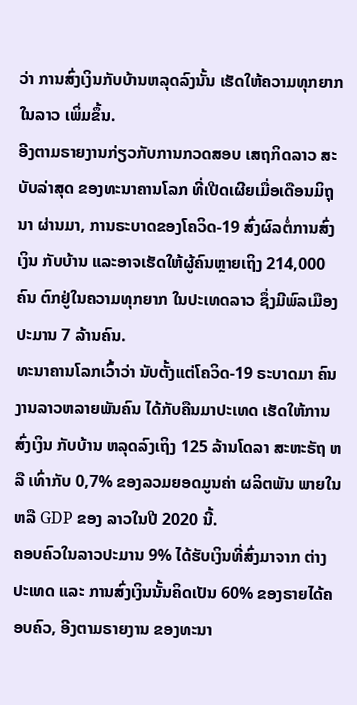ວ່າ ການສົ່ງເງິນກັບບ້ານຫລຸດລົງນັ້ນ ເຮັດໃຫ້ຄວາມທຸກຍາກ ໃນລາວ ເພິ່ມຂຶ້ນ.
ອີງຕາມຣາຍງານກ່ຽວກັບການກວດສອບ ເສຖກິດລາວ ສະບັບລ່າສຸດ ຂອງທະນາຄານໂລກ ທີ່ເປີດເຜີຍເມື່ອເດືອນມິຖຸນາ ຜ່ານມາ, ການຣະບາດຂອງໂຄວິດ-19 ສົ່ງຜົລຕໍ່ການສົ່ງເງິນ ກັບບ້ານ ແລະອາຈເຮັດໃຫ້ຜູ້ຄົນຫຼາຍເຖິງ 214,000 ຄົນ ຕົກຢູ່ໃນຄວາມທຸກຍາກ ໃນປະເທດລາວ ຊຶ່ງມີພົລເມືອງ ປະມານ 7 ລ້ານຄົນ.
ທະນາຄານໂລກເວົ້າວ່າ ນັບຕັ້ງແຕ່ໂຄວິດ-19 ຣະບາດມາ ຄົນງານລາວຫລາຍພັນຄົນ ໄດ້ກັບຄືນມາປະເທດ ເຮັດໃຫ້ການສົ່ງເງິນ ກັບບ້ານ ຫລຸດລົງເຖິງ 125 ລ້ານໂດລາ ສະຫະຣັຖ ຫລື ເທົ່າກັບ 0,7% ຂອງລວມຍອດມູນຄ່າ ຜລິຕພັນ ພາຍໃນ ຫລື GDP ຂອງ ລາວໃນປີ 2020 ນີ້.
ຄອບຄົວໃນລາວປະມານ 9% ໄດ້ຮັບເງິນທີ່ສົ່ງມາຈາກ ຕ່າງປະເທດ ແລະ ການສົ່ງເງິນນັ້ນຄິດເປັນ 60% ຂອງຣາຍໄດ້ຄອບຄົວ, ອີງຕາມຣາຍງານ ຂອງທະນາ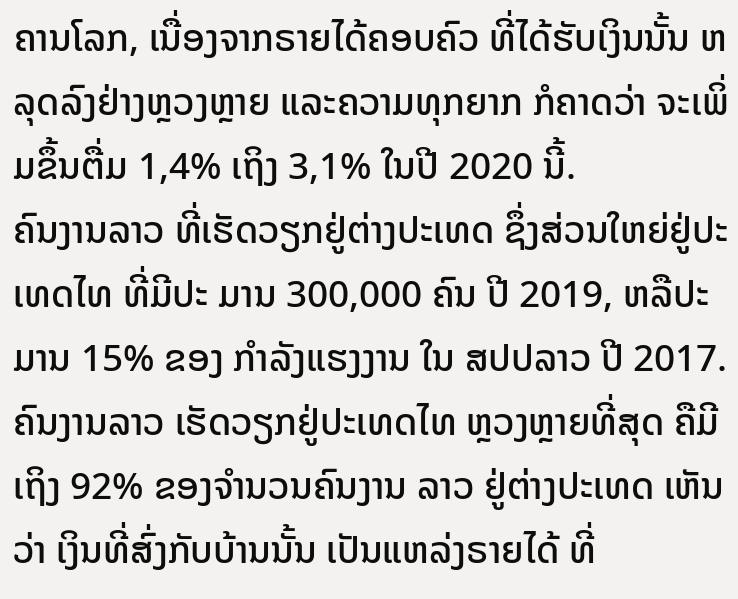ຄານໂລກ, ເນື່ອງຈາກຣາຍໄດ້ຄອບຄົວ ທີ່ໄດ້ຮັບເງິນນັ້ນ ຫລຸດລົງຢ່າງຫຼວງຫຼາຍ ແລະຄວາມທຸກຍາກ ກໍຄາດວ່າ ຈະເພິ່ມຂຶ້ນຕື່ມ 1,4% ເຖິງ 3,1% ໃນປີ 2020 ນີ້.
ຄົນງານລາວ ທີ່ເຮັດວຽກຢູ່ຕ່າງປະເທດ ຊຶ່ງສ່ວນໃຫຍ່ຢູ່ປະເທດໄທ ທີ່ມີປະ ມານ 300,000 ຄົນ ປີ 2019, ຫລືປະມານ 15% ຂອງ ກໍາລັງແຮງງານ ໃນ ສປປລາວ ປີ 2017. ຄົນງານລາວ ເຮັດວຽກຢູ່ປະເທດໄທ ຫຼວງຫຼາຍທີ່ສຸດ ຄືມີເຖິງ 92% ຂອງຈໍານວນຄົນງານ ລາວ ຢູ່ຕ່າງປະເທດ ເຫັນວ່າ ເງິນທີ່ສົ່ງກັບບ້ານນັ້ນ ເປັນແຫລ່ງຣາຍໄດ້ ທີ່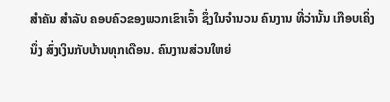ສໍາຄັນ ສໍາລັບ ຄອບຄົວຂອງພວກເຂົາເຈົ້າ ຊຶ່ງໃນຈໍານວນ ຄົນງານ ທີ່ວ່ານັ້ນ ເກືອບເຄິ່ງນຶ່ງ ສົ່ງເງິນກັບບ້ານທຸກເດືອນ. ຄົນງານສ່ວນໃຫຍ່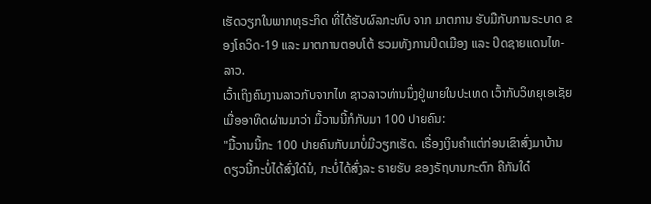ເຮັດວຽກໃນພາກທຸຣະກິດ ທີ່ໄດ້ຮັບຜົລກະທົບ ຈາກ ມາຕການ ຮັບມືກັບການຣະບາດ ຂອງໂຄວິດ-19 ແລະ ມາຕການຕອບໂຕ້ ຮວມທັງການປິດເມືອງ ແລະ ປິດຊາຍແດນໄທ-ລາວ.
ເວົ້າເຖິງຄົນງານລາວກັບຈາກໄທ ຊາວລາວທ່ານນຶ່ງຢູ່ພາຍໃນປະເທດ ເວົ້າກັບວິທຍຸເອເຊັຍ ເມື່ອອາທິດຜ່ານມາວ່າ ມື້ວານນີ້ກໍກັບມາ 100 ປາຍຄົນ:
"ມື້ວານນີ້ກະ 100 ປາຍຄົນກັບມາບໍ່ມີວຽກເຮັດ. ເຣື່ອງເງິນຄໍາແຕ່ກ່ອນເຂົາສົ່ງມາບ້ານ ດຽວນີ້ກະບໍ່ໄດ້ສົ່ງໃດ໋ນໍ, ກະບໍ່ໄດ້ສົ່ງລະ ຣາຍຮັບ ຂອງຣັຖບານກະຕົກ ຄືກັນໃດ໋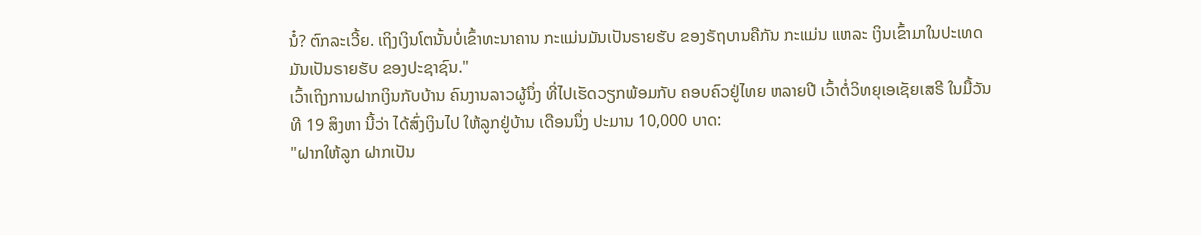ນໍ໋? ຕົກລະເວີ້ຍ. ເຖິງເງິນໂຕນັ້ນບໍ່ເຂົ້າທະນາຄານ ກະແມ່ນມັນເປັນຣາຍຮັບ ຂອງຣັຖບານຄືກັນ ກະແມ່ນ ແຫລະ ເງິນເຂົ້າມາໃນປະເທດ ມັນເປັນຣາຍຮັບ ຂອງປະຊາຊົນ."
ເວົ້າເຖິງການຝາກເງິນກັບບ້ານ ຄົນງານລາວຜູ້ນຶ່ງ ທີ່ໄປເຮັດວຽກພ້ອມກັບ ຄອບຄົວຢູ່ໄທຍ ຫລາຍປີ ເວົ້າຕໍ່ວິທຍຸເອເຊັຍເສຣີ ໃນມື້ວັນທີ 19 ສິງຫາ ນີ້ວ່າ ໄດ້ສົ່ງເງິນໄປ ໃຫ້ລູກຢູ່ບ້ານ ເດືອນນຶ່ງ ປະມານ 10,000 ບາດ:
"ຝາກໃຫ້ລູກ ຝາກເປັນ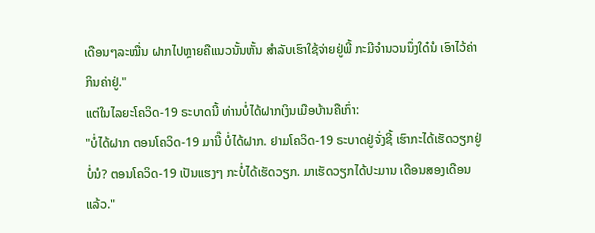ເດືອນໆລະໝື່ນ ຝາກໄປຫຼາຍຄືແນວນັ້ນຫັ້ນ ສໍາລັບເຮົາໃຊ້ຈ່າຍຢູ່ພີ້ ກະມີຈໍານວນນຶ່ງໃດ໋ນໍ ເອົາໄວ້ຄ່າກິນຄ່າຢູ່."
ແຕ່ໃນໄລຍະໂຄວິດ-19 ຣະບາດນີ້ ທ່ານບໍ່ໄດ້ຝາກເງິນເມືອບ້ານຄືເກົ່າ:
"ບໍ່ໄດ້ຝາກ ຕອນໂຄວິດ-19 ມານີ໊ ບໍ່ໄດ້ຝາກ. ຢາມໂຄວິດ-19 ຣະບາດຢູ່ຈັ່ງຊີ້ ເຮົາກະໄດ້ເຮັດວຽກຢູ່ ບໍ່ນໍ? ຕອນໂຄວິດ-19 ເປັນແຮງໆ ກະບໍ່ໄດ້ເຮັດວຽກ. ມາເຮັດວຽກໄດ້ປະມານ ເດືອນສອງເດືອນແລ້ວ."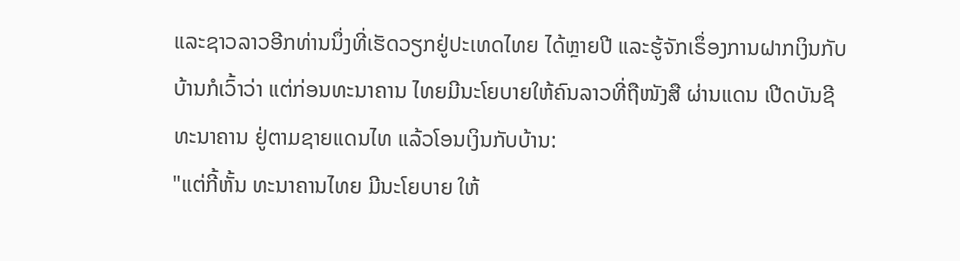ແລະຊາວລາວອີກທ່ານນຶ່ງທີ່ເຮັດວຽກຢູ່ປະເທດໄທຍ ໄດ້ຫຼາຍປີ ແລະຮູ້ຈັກເຣຶ່ອງການຝາກເງິນກັບບ້ານກໍເວົ້າວ່າ ແຕ່ກ່ອນທະນາຄານ ໄທຍມີນະໂຍບາຍໃຫ້ຄົນລາວທີ່ຖືໜັງສື ຜ່ານແດນ ເປີດບັນຊີທະນາຄານ ຢູ່ຕາມຊາຍແດນໄທ ແລ້ວໂອນເງິນກັບບ້ານ:
"ແຕ່ກີ້ຫັ້ນ ທະນາຄານໄທຍ ມີນະໂຍບາຍ ໃຫ້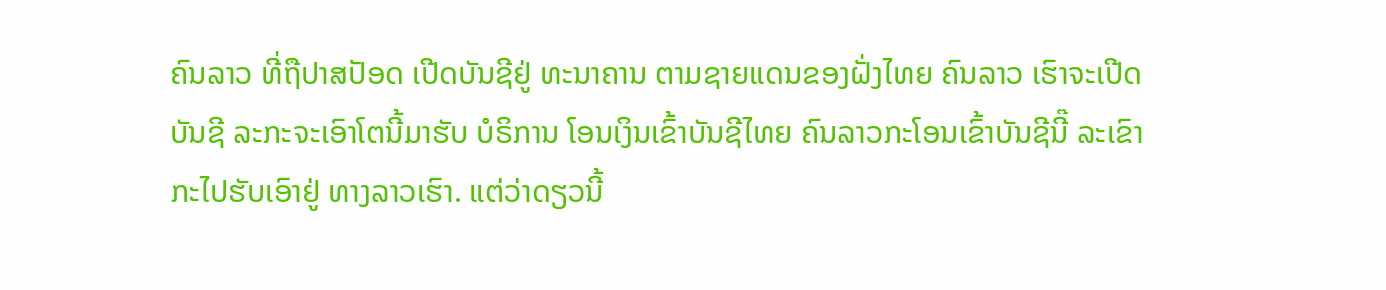ຄົນລາວ ທີ່ຖືປາສປັອດ ເປີດບັນຊີຢູ່ ທະນາຄານ ຕາມຊາຍແດນຂອງຝັ່ງໄທຍ ຄົນລາວ ເຮົາຈະເປີດບັນຊີ ລະກະຈະເອົາໂຕນີ້ມາຮັບ ບໍຣິການ ໂອນເງິນເຂົ້າບັນຊີໄທຍ ຄົນລາວກະໂອນເຂົ້າບັນຊີນີ໊ ລະເຂົາກະໄປຮັບເອົາຢູ່ ທາງລາວເຮົາ. ແຕ່ວ່າດຽວນີ້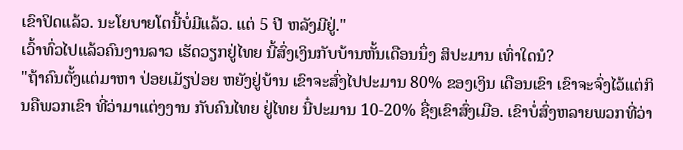ເຂົາປິດແລ້ວ. ນະໂຍບາຍໂຕນີ້ບໍ່ມີແລ້ວ. ແຕ່ 5 ປີ ຫລັງມີຢູ່."
ເວົ້າທົ່ວໄປແລ້ວຄົນງານລາວ ເຮັດວຽກຢູ່ໄທຍ ນີ້ສົ່ງເງິນກັບບ້ານຫັ້ນເດືອນນຶ່ງ ສິປະມານ ເທົ່າໃດນໍ?
"ຖ້າຄົນຕັ້ງແຕ່ມາຫາ ປ່ອຍເມັຽປ່ອຍ ຫຍັງຢູ່ບ້ານ ເຂົາຈະສົ່ງໄປປະມານ 80% ຂອງເງິນ ເດືອນເຂົາ ເຂົາຈະຈົ່ງໄວ້ແຕ່ກິນຄືພວກເຂົາ ທີ່ວ່າມາແຕ່ງງານ ກັບຄົນໄທຍ ຢູ່ໄທຍ ນີ໋ປະມານ 10-20% ຊື່ໆເຂົາສົ່ງເມືອ. ເຂົາບໍ່ສົ່ງຫລາຍພວກທີ່ວ່າ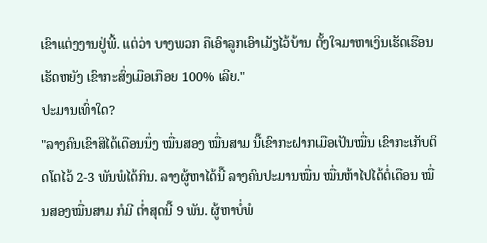ເຂົາແຕ່ງງານຢູ່ພີ້. ແຕ່ວ່າ ບາງພວກ ຄືເອົາລູກເອົາເມັຽໄວ້ບ້ານ ຕັ້ງໃຈມາຫາເງິນເຮັດເຮືອນ ເຮັດຫຍັງ ເຂົາກະສົ່ງເມືອເກືອຍ 100% ເລີຍ."
ປະມານເທົ່າໃດ?
"ລາງຄົນເຂົາສິໄດ້ເດືອນນຶ່ງ ໝື່ນສອງ ໝື່ນສາມ ນີ໊ເຂົາກະຝາກເມືອເປັນໝື່ນ ເຂົາກະເກັບຕິດໂຕໄວ້ 2-3 ພັນພໍໄດ້ກິນ. ລາງຜູ້ຫາໄດ້ນີ໊ ລາງຄົນປະມານໝື່ນ ໝື່ນຫ້າໄປໄດ້ຕໍ່ເດືອນ ໝື່ນສອງໝື່ນສາມ ກໍມີ ຕໍ່າສຸດນີ໊ 9 ພັນ. ຜູ້ຫາບໍ່ພໍ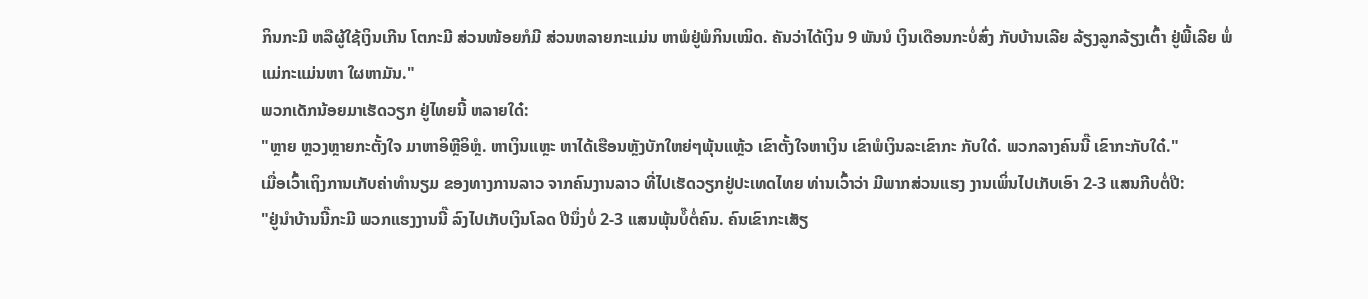ກິນກະມີ ຫລືຜູ້ໃຊ້ເງິນເກີນ ໂຕກະມີ ສ່ວນໜ້ອຍກໍມີ ສ່ວນຫລາຍກະແມ່ນ ຫາພໍຢູ່ພໍກິນເໝິດ. ຄັນວ່າໄດ້ເງິນ 9 ພັນນໍ ເງິນເດືອນກະບໍ່ສົ່ງ ກັບບ້ານເລີຍ ລ້ຽງລູກລ້ຽງເຕົ້າ ຢູ່ພີ້ເລີຍ ພໍ່ແມ່ກະແມ່ນຫາ ໃຜຫາມັນ."
ພວກເດັກນ້ອຍມາເຮັດວຽກ ຢູ່ໄທຍນີ້ ຫລາຍໃດ໋:
"ຫຼາຍ ຫຼວງຫຼາຍກະຕັ້ງໃຈ ມາຫາອິຫຼີອິຫຼໍ. ຫາເງິນແຫຼະ ຫາໄດ້ເຮືອນຫຼັງບັກໃຫຍ່ໆພຸ້ນແຫຼ້ວ ເຂົາຕັ້ງໃຈຫາເງິນ ເຂົາພໍເງິນລະເຂົາກະ ກັບໃດ໋. ພວກລາງຄົນນີ໊ ເຂົາກະກັບໃດ໋."
ເມື່ອເວົ້າເຖິງການເກັບຄ່າທໍານຽມ ຂອງທາງການລາວ ຈາກຄົນງານລາວ ທີ່ໄປເຮັດວຽກຢູ່ປະເທດໄທຍ ທ່ານເວົ້າວ່າ ມີພາກສ່ວນແຮງ ງານເພິ່ນໄປເກັບເອົາ 2-3 ແສນກີບຕໍ່ປີ:
"ຢູ່ນໍາບ້ານນີ໊ກະມີ ພວກແຮງງານນີ໊ ລົງໄປເກັບເງິນໂລດ ປີນຶ່ງບໍ່ 2-3 ແສນພຸ້ນບໍ໊ຕໍ່ຄົນ. ຄົນເຂົາກະເສັຽ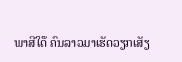ພາສີໃດ໊ ຄົນລາວມາເຮັດວຽກເສັຽ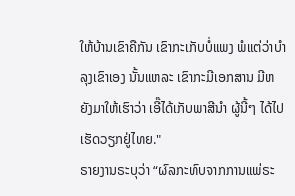ໃຫ້ບ້ານເຂົາຄືກັນ ເຂົາກະເກັບບໍ່ແພງ ພໍແຕ່ວ່າບໍາລຸງເຂົາເອງ ນັ້ນແຫລະ ເຂົາກະມີເອກສານ ມີຫຍັງມາໃຫ້ເຮົາວ່າ ເອີ໊ໄດ້ເກັບພາສີນໍາ ຜູ້ນີ້ໆ ໄດ້ໄປເຮັດວຽກຢູ່ໄທຍ."
ຣາຍງານຣະບຸວ່າ “ຜົລກະທົບຈາກການແພ່ຣະ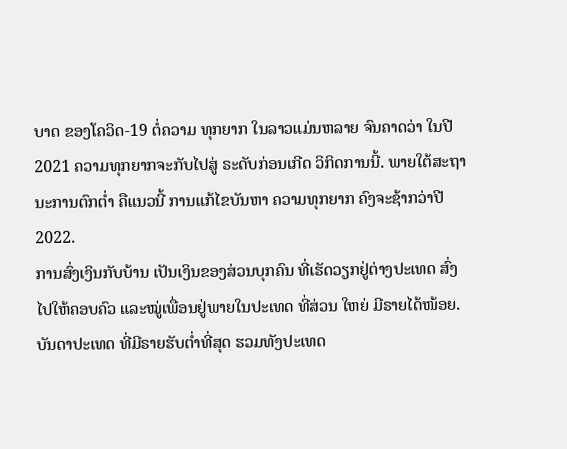ບາດ ຂອງໂຄວິດ-19 ຕໍ່ຄວາມ ທຸກຍາກ ໃນລາວແມ່ນຫລາຍ ຈົນຄາດວ່າ ໃນປີ 2021 ຄວາມທຸກຍາກຈະກັບໄປສູ່ ຣະດັບກ່ອນເກີດ ວິກິດການນີ້. ພາຍໃຕ້ສະຖານະການຕົກຕໍ່າ ຄືແນວນີ້ ການແກ້ໄຂບັນຫາ ຄວາມທຸກຍາກ ຄົງຈະຊ້າກວ່າປີ 2022.
ການສົ່ງເງິນກັບບ້ານ ເປັນເງິນຂອງສ່ວນບຸກຄົນ ທີ່ເຮັດວຽກຢູ່ຕ່າງປະເທດ ສົ່ງໄປໃຫ້ຄອບຄົວ ແລະໝູ່ເພື່ອນຢູ່ພາຍໃນປະເທດ ທີ່ສ່ວນ ໃຫຍ່ ມີຣາຍໄດ້ໜ້ອຍ. ບັນດາປະເທດ ທີ່ມີຣາຍຮັບຕໍ່າທີ່ສຸດ ຮວມທັງປະເທດ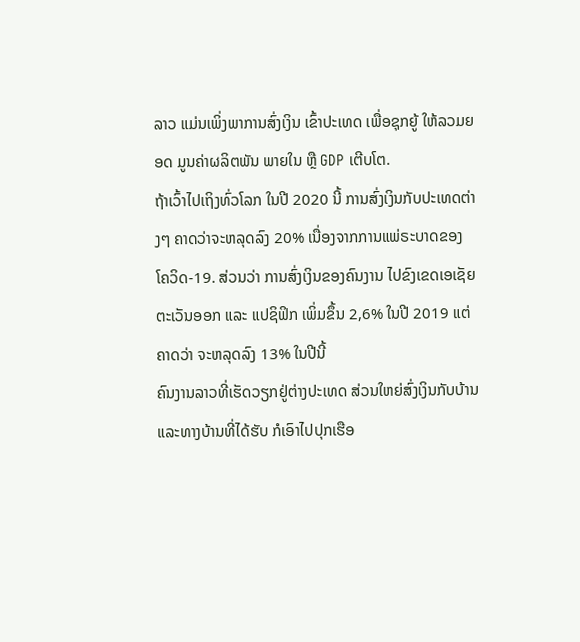ລາວ ແມ່ນເພິ່ງພາການສົ່ງເງິນ ເຂົ້າປະເທດ ເພື່ອຊຸກຍູ້ ໃຫ້ລວມຍອດ ມູນຄ່າຜລິຕພັນ ພາຍໃນ ຫຼື GDP ເຕີບໂຕ.
ຖ້າເວົ້າໄປເຖິງທົ່ວໂລກ ໃນປີ 2020 ນີ້ ການສົ່ງເງິນກັບປະເທດຕ່າງໆ ຄາດວ່າຈະຫລຸດລົງ 20% ເນື່ອງຈາກການແພ່ຣະບາດຂອງ ໂຄວິດ-19. ສ່ວນວ່າ ການສົ່ງເງິນຂອງຄົນງານ ໄປຂົງເຂດເອເຊັຍ ຕະເວັນອອກ ແລະ ແປຊິຟິກ ເພິ່ມຂຶ້ນ 2,6% ໃນປີ 2019 ແຕ່ຄາດວ່າ ຈະຫລຸດລົງ 13% ໃນປີນີ້
ຄົນງານລາວທີ່ເຮັດວຽກຢູ່ຕ່າງປະເທດ ສ່ວນໃຫຍ່ສົ່ງເງິນກັບບ້ານ ແລະທາງບ້ານທີ່ໄດ້ຮັບ ກໍເອົາໄປປຸກເຮືອ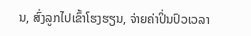ນ, ສົ່ງລູກໄປເຂົ້າໂຮງຮຽນ, ຈ່າຍຄ່າປິ່ນປົວເວລາ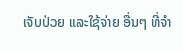ເຈັບປ່ວຍ ແລະໃຊ້ຈ່າຍ ອື່ນໆ ທີ່ຈໍາ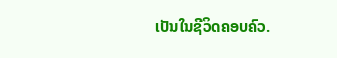ເປັນໃນຊີວິດຄອບຄົວ.